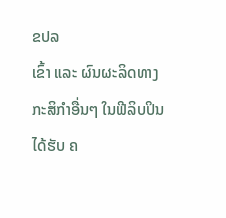ຂປລ
ເຂົ້າ ແລະ ຜົນຜະລິດທາງກະສິກຳອື່ນໆ ໃນຟີລິບປິນ ໄດ້ຮັບ ຄ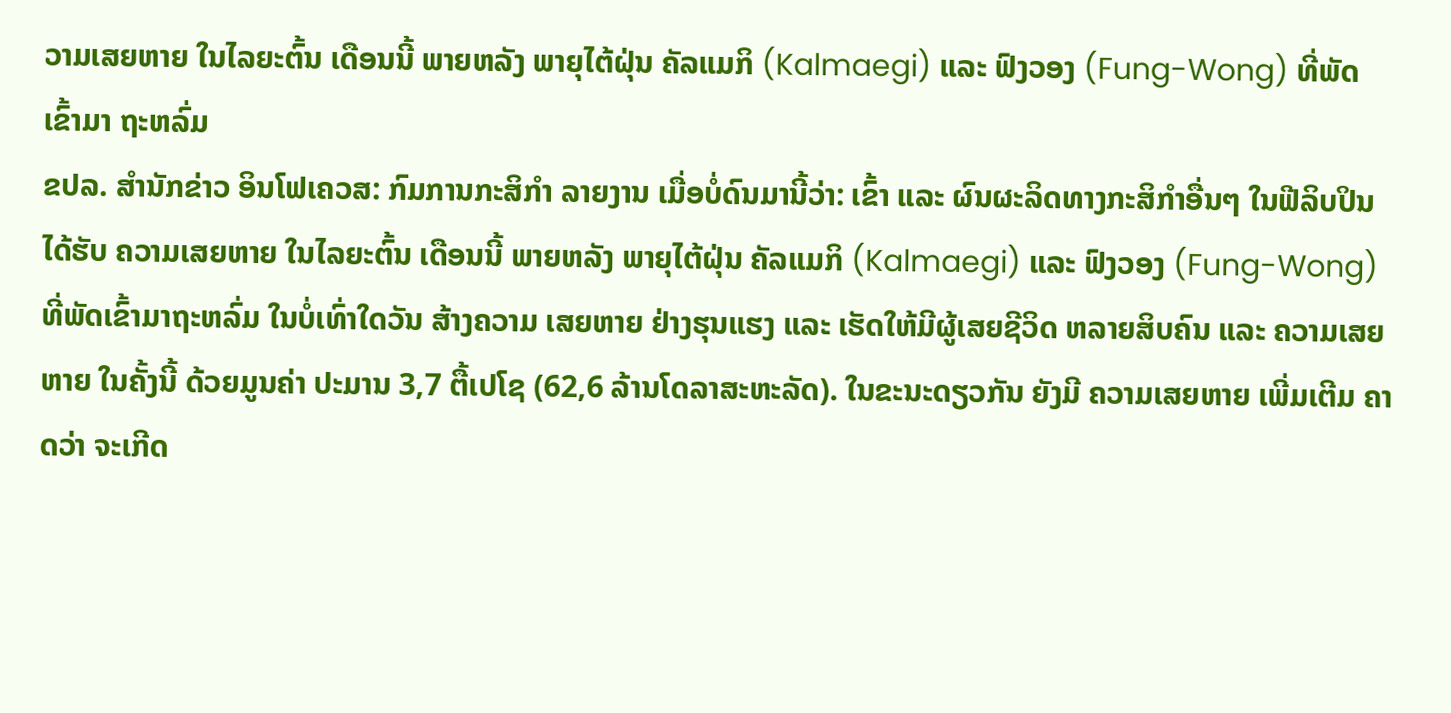ວາມເສຍຫາຍ ໃນໄລຍະຕົ້ນ ເດືອນນີ້ ພາຍຫລັງ ພາຍຸໄຕ້ຝຸ່ນ ຄັລແມກິ (Kalmaegi) ແລະ ຟົງວອງ (Fung-Wong) ທີ່ພັດ ເຂົ້າມາ ຖະຫລົ່ມ
ຂປລ. ສຳນັກຂ່າວ ອິນໂຟເຄວສ: ກົມການກະສິກຳ ລາຍງານ ເມື່ອບໍ່ດົນມານີ້ວ່າ: ເຂົ້າ ແລະ ຜົນຜະລິດທາງກະສິກຳອື່ນໆ ໃນຟີລິບປິນ ໄດ້ຮັບ ຄວາມເສຍຫາຍ ໃນໄລຍະຕົ້ນ ເດືອນນີ້ ພາຍຫລັງ ພາຍຸໄຕ້ຝຸ່ນ ຄັລແມກິ (Kalmaegi) ແລະ ຟົງວອງ (Fung-Wong) ທີ່ພັດເຂົ້າມາຖະຫລົ່ມ ໃນບໍ່ເທົ່າໃດວັນ ສ້າງຄວາມ ເສຍຫາຍ ຢ່າງຮຸນແຮງ ແລະ ເຮັດໃຫ້ມີຜູ້ເສຍຊີວິດ ຫລາຍສິບຄົນ ແລະ ຄວາມເສຍຫາຍ ໃນຄັ້ງນີ້ ດ້ວຍມູນຄ່າ ປະມານ 3,7 ຕື້ເປໂຊ (62,6 ລ້ານໂດລາສະຫະລັດ). ໃນຂະນະດຽວກັນ ຍັງມີ ຄວາມເສຍຫາຍ ເພີ່ມເຕີມ ຄາດວ່າ ຈະເກີດ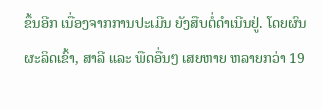ຂຶ້ນອີກ ເນື່ອງຈາກການປະເມີນ ຍັງສືບຕໍ່ດຳເນີນຢູ່. ໂດຍຜົນຜະລິດເຂົ້າ, ສາລີ ແລະ ພືດອື່ນໆ ເສຍຫາຍ ຫລາຍກວ່າ 19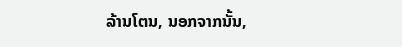ລ້ານໂຕນ, ນອກຈາກນັ້ນ,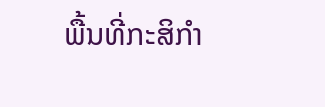ພື້ນທີ່ກະສິກຳ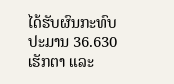ໄດ້ຮັບຜົນກະທົບ ປະມານ 36.630 ເຮັກຕາ ແລະ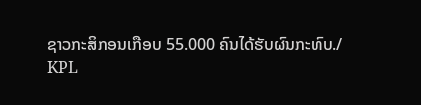ຊາວກະສິກອນເກືອບ 55.000 ຄົນໄດ້ຮັບຜົນກະທົບ./
KPL